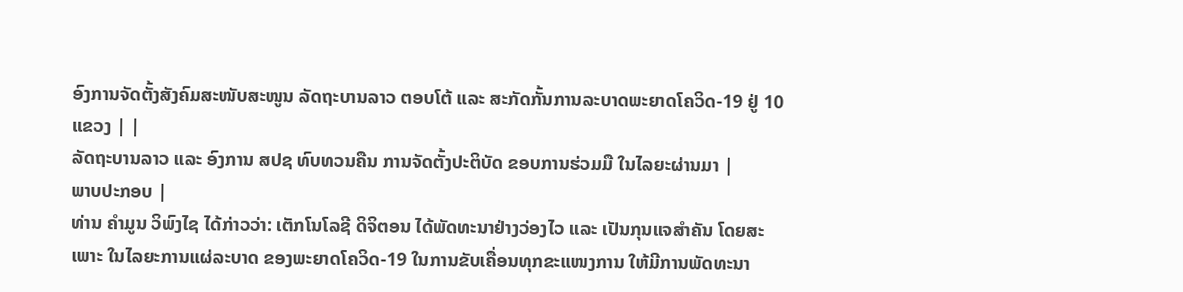ອົງການຈັດຕັ້ງສັງຄົມສະໜັບສະໜູນ ລັດຖະບານລາວ ຕອບໂຕ້ ແລະ ສະກັດກັ້ນການລະບາດພະຍາດໂຄວິດ-19 ຢູ່ 10 ແຂວງ | |
ລັດຖະບານລາວ ແລະ ອົງການ ສປຊ ທົບທວນຄືນ ການຈັດຕັ້ງປະຕິບັດ ຂອບການຮ່ວມມື ໃນໄລຍະຜ່ານມາ |
ພາບປະກອບ |
ທ່ານ ຄໍາມູນ ວິພົງໄຊ ໄດ້ກ່າວວ່າ: ເຕັກໂນໂລຊີ ດິຈິຕອນ ໄດ້ພັດທະນາຢ່າງວ່ອງໄວ ແລະ ເປັນກຸນແຈສໍາຄັນ ໂດຍສະເພາະ ໃນໄລຍະການແຜ່ລະບາດ ຂອງພະຍາດໂຄວິດ-19 ໃນການຂັບເຄື່ອນທຸກຂະແໜງການ ໃຫ້ມີການພັດທະນາ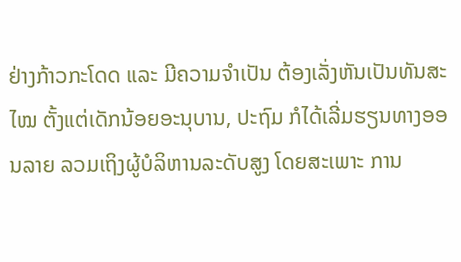ຢ່າງກ້າວກະໂດດ ແລະ ມີຄວາມຈໍາເປັນ ຕ້ອງເລັ່ງຫັນເປັນທັນສະໄໝ ຕັ້ງແຕ່ເດັກນ້ອຍອະນຸບານ, ປະຖົມ ກໍໄດ້ເລີ່ມຮຽນທາງອອນລາຍ ລວມເຖິງຜູ້ບໍລິຫານລະດັບສູງ ໂດຍສະເພາະ ການ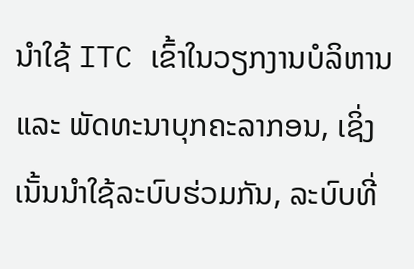ນໍາໃຊ້ ITC ເຂົ້າໃນວຽກງານບໍລິຫານ ແລະ ພັດທະນາບຸກຄະລາກອນ, ເຊິ່ງເນັ້ນນໍາໃຊ້ລະບົບຮ່ວມກັນ, ລະບົບທີ່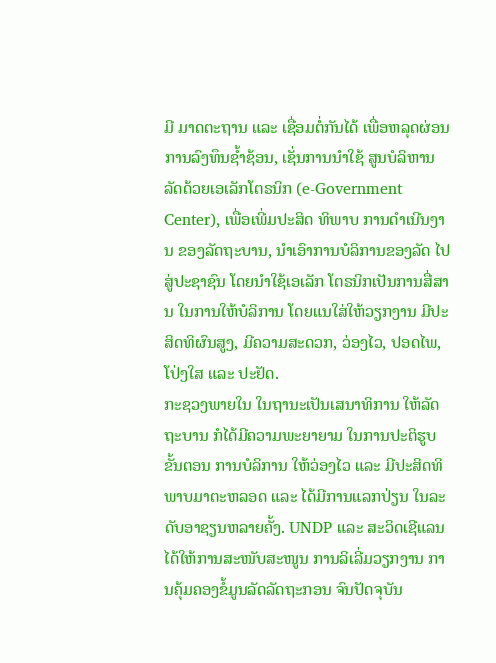ມີ ມາດຕະຖານ ແລະ ເຊື່ອມຕໍ່ກັນໄດ້ ເພື່ອຫລຸດຜ່ອນການລົງທຶນຊໍ້າຊ້ອນ, ເຊັ່ນການນໍາໃຊ້ ສູນບໍລິຫານລັດດ້ວຍເອເລັກໂຕຣນິກ (e-Government Center), ເພື່ອເພີ່ມປະສິດ ທິພາບ ການດໍາເນີນງານ ຂອງລັດຖະບານ, ນໍາເອົາການບໍລິການຂອງລັດ ໄປສູ່ປະຊາຊົນ ໂດຍນໍາໃຊ້ເອເລັກ ໂຕຣນິກເປັນການສື່ສານ ໃນການໃຫ້ບໍລິການ ໂດຍແນໃສ່ໃຫ້ວຽກງານ ມີປະສິດທິຜົນສູງ, ມີຄວາມສະດວກ, ວ່ອງໄວ, ປອດໄພ, ໂປ່ງໃສ ແລະ ປະຢັດ.
ກະຊວງພາຍໃນ ໃນຖານະເປັນເສນາທິການ ໃຫ້ລັດຖະບານ ກໍໄດ້ມີຄວາມພະຍາຍາມ ໃນການປະຕິຮູບຂັ້ນຕອນ ການບໍລິການ ໃຫ້ວ່ອງໄວ ແລະ ມີປະສິດທິພາບມາຕະຫລອດ ແລະ ໄດ້ມີການແລກປ່ຽນ ໃນລະດັບອາຊຽນຫລາຍຄັ້ງ. UNDP ແລະ ສະວິດເຊີແລນ ໄດ້ໃຫ້ການສະໜັບສະໜູນ ການລິເລີ່ມວຽກງານ ການຄຸ້ມຄອງຂໍ້ມູນລັດລັດຖະກອນ ຈົນປັດຈຸບັນ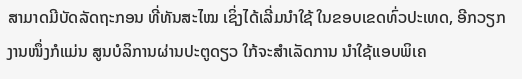ສາມາດມີບັດລັດຖະກອນ ທີ່ທັນສະໄໝ ເຊິ່ງໄດ້ເລີ່ມນຳໃຊ້ ໃນຂອບເຂດທົ່ວປະເທດ, ອີກວຽກງານໜຶ່ງກໍແມ່ນ ສູນບໍລິການຜ່ານປະຕູດຽວ ໃກ້ຈະສໍາເລັດການ ນໍາໃຊ້ແອບພິເຄ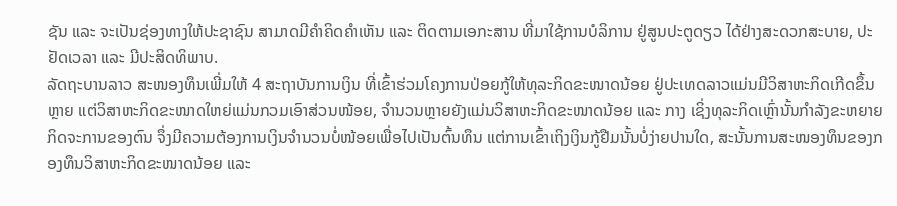ຊັນ ແລະ ຈະເປັນຊ່ອງທາງໃຫ້ປະຊາຊົນ ສາມາດມີຄໍາຄິດຄໍາເຫັນ ແລະ ຕິດຕາມເອກະສານ ທີ່ມາໃຊ້ການບໍລິການ ຢູ່ສູນປະຕູດຽວ ໄດ້ຢ່າງສະດວກສະບາຍ, ປະຢັດເວລາ ແລະ ມີປະສິດທິພາບ.
ລັດຖະບານລາວ ສະໜອງທຶນເພີ່ມໃຫ້ 4 ສະຖາບັນການເງິນ ທີ່ເຂົ້າຮ່ວມໂຄງການປ່ອຍກູ້ໃຫ້ທຸລະກິດຂະໜາດນ້ອຍ ຢູ່ປະເທດລາວແມ່ນມີວິສາຫະກິດເກີດຂຶ້ນຫຼາຍ ແຕ່ວິສາຫະກິດຂະໜາດໃຫຍ່ແມ່ນກວມເອົາສ່ວນໜ້ອຍ, ຈຳນວນຫຼາຍຍັງແມ່ນວິສາຫະກິດຂະໜາດນ້ອຍ ແລະ ກາງ ເຊິ່ງທຸລະກິດເຫຼົ່ານັ້ນກຳລັງຂະຫຍາຍກິດຈະການຂອງຕົນ ຈຶ່ງມີຄວາມຕ້ອງການເງິນຈຳນວນບໍ່ໜ້ອຍເພື່ອໄປເປັນຕົ້ນທຶນ ແຕ່ການເຂົ້າເຖິງເງິນກູ້ຢືມນັ້ນບໍ່ງ່າຍປານໃດ, ສະນັ້ນການສະໜອງທຶນຂອງກອງທຶນວິສາຫະກິດຂະໜາດນ້ອຍ ແລະ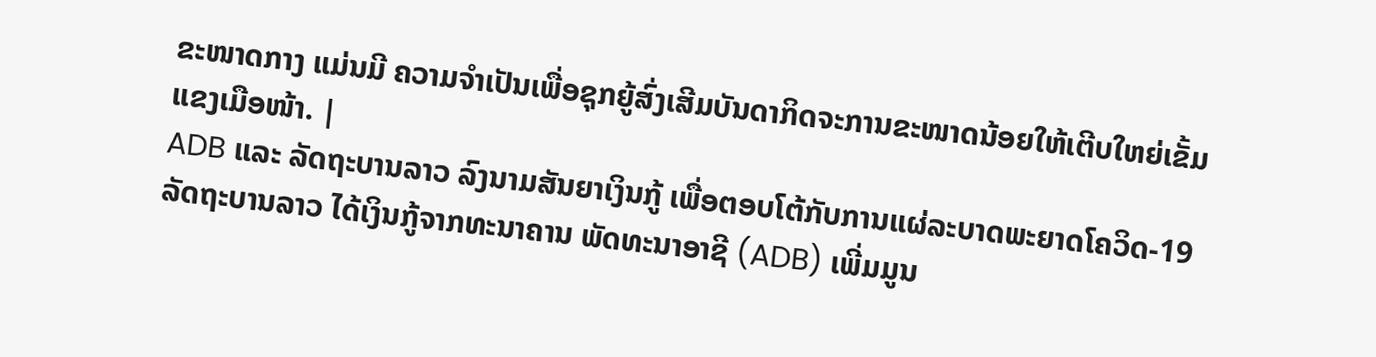ຂະໜາດກາງ ແມ່ນມີ ຄວາມຈຳເປັນເພື່ອຊຸກຍູ້ສົ່ງເສີມບັນດາກິດຈະການຂະໜາດນ້ອຍໃຫ້ເຕີບໃຫຍ່ເຂັ້ມແຂງເມືອໜ້າ. |
ADB ແລະ ລັດຖະບານລາວ ລົງນາມສັນຍາເງິນກູ້ ເພື່ອຕອບໂຕ້ກັບການແຜ່ລະບາດພະຍາດໂຄວິດ-19 ລັດຖະບານລາວ ໄດ້ເງິນກູ້ຈາກທະນາຄານ ພັດທະນາອາຊີ (ADB) ເພີ່ມມູນ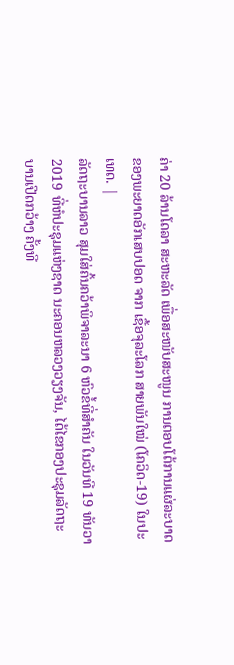ຄ່າ 20 ລ້ານໂດລາ ສະຫະລັດ ເພື່ອສະໜັບສະໜູນ ການຕອບໂຕ້ການແຜ່ລະບາດ ຂອງພະຍາດອັກເສບປອດ ຈາກ ເຊື້ອຈຸລະໂລກ ສາຍພັນໃໝ່ (ໂຄວິດ-19) ໃນປະເທດ. |
ລັດຖະບານລາວ ສຸມໃສ່ຄົ້ນຄວ້າພິຈາລະນາ 6 ຫົວຂໍ້ທີ່ສຳຄັນ ໃນວັນທີ 19 ທັນວາ 2019 ທີ່ຫໍປະຊຸມແຫ່ງຊາດ ນະຄອນຫລວງວຽງຈັນ, ໄດ້ໄຂກອງປະຊຸມລັດຖະບານເປີດກວ້າງ ຄັ້ງທີ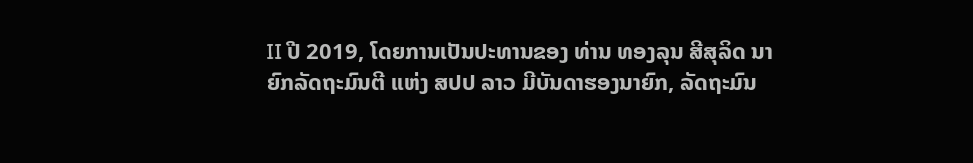II ປີ 2019, ໂດຍການເປັນປະທານຂອງ ທ່ານ ທອງລຸນ ສີສຸລິດ ນາຍົກລັດຖະມົນຕີ ແຫ່ງ ສປປ ລາວ ມີບັນດາຮອງນາຍົກ, ລັດຖະມົນ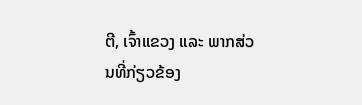ຕີ, ເຈົ້າແຂວງ ແລະ ພາກສ່ວນທີ່ກ່ຽວຂ້ອງ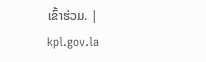ເຂົ້າຮ່ວມ. |
kpl.gov.la